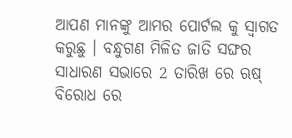ଆପଣ ମାନଙ୍କୁ ଆମର ପୋର୍ଟଲ କୁ ସ୍ୱାଗତ କରୁଛୁ । ବନ୍ଧୁଗଣ ମିଳିତ ଜାତି ସଙ୍ଘର ସାଧାରଣ ସଭାରେ 2 ତାରିଖ ରେ ଋଷ୍ ବିରୋଧ ରେ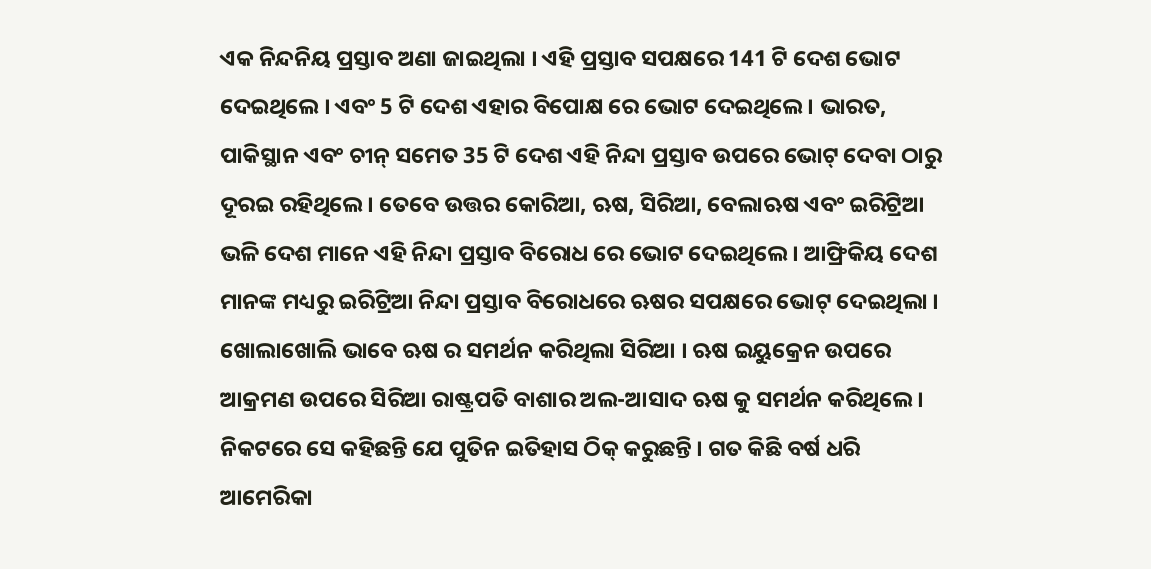ଏକ ନିନ୍ଦନିୟ ପ୍ରସ୍ତାବ ଅଣା ଜାଇଥିଲା । ଏହି ପ୍ରସ୍ତାବ ସପକ୍ଷରେ 141 ଟି ଦେଶ ଭୋଟ ଦେଇଥିଲେ । ଏବଂ 5 ଟି ଦେଶ ଏହାର ବିପୋକ୍ଷ ରେ ଭୋଟ ଦେଇଥିଲେ । ଭାରତ, ପାକିସ୍ଥାନ ଏବଂ ଚୀନ୍ ସମେତ 35 ଟି ଦେଶ ଏହି ନିନ୍ଦା ପ୍ରସ୍ତାବ ଉପରେ ଭୋଟ୍ ଦେବା ଠାରୁ ଦୂରଇ ରହିଥିଲେ । ତେବେ ଉତ୍ତର କୋରିଆ, ଋଷ, ସିରିଆ, ବେଲାଋଷ ଏବଂ ଇରିଟ୍ରିଆ ଭଳି ଦେଶ ମାନେ ଏହି ନିନ୍ଦା ପ୍ରସ୍ତାବ ବିରୋଧ ରେ ଭୋଟ ଦେଇଥିଲେ । ଆଫ୍ରିକିୟ ଦେଶ ମାନଙ୍କ ମଧ୍ୟରୁ ଇରିଟ୍ରିଆ ନିନ୍ଦା ପ୍ରସ୍ତାବ ବିରୋଧରେ ଋଷର ସପକ୍ଷରେ ଭୋଟ୍ ଦେଇଥିଲା ।
ଖୋଲାଖୋଲି ଭାବେ ଋଷ ର ସମର୍ଥନ କରିଥିଲା ସିରିଆ । ଋଷ ଇୟୁକ୍ରେନ ଉପରେ ଆକ୍ରମଣ ଉପରେ ସିରିଆ ରାଷ୍ଟ୍ରପତି ବାଶାର ଅଲ-ଆସାଦ ଋଷ କୁ ସମର୍ଥନ କରିଥିଲେ । ନିକଟରେ ସେ କହିଛନ୍ତି ଯେ ପୁତିନ ଇତିହାସ ଠିକ୍ କରୁଛନ୍ତି । ଗତ କିଛି ବର୍ଷ ଧରି ଆମେରିକା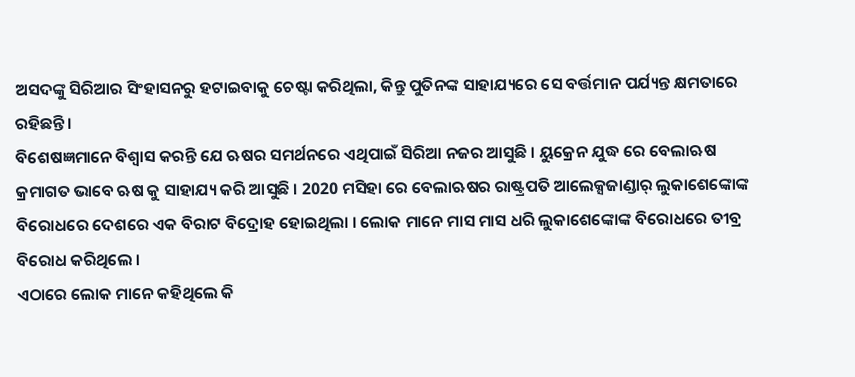ଅସଦଙ୍କୁ ସିରିଆର ସିଂହାସନରୁ ହଟାଇବାକୁ ଚେଷ୍ଟା କରିଥିଲା, କିନ୍ତୁ ପୁତିନଙ୍କ ସାହାଯ୍ୟରେ ସେ ବର୍ତ୍ତମାନ ପର୍ଯ୍ୟନ୍ତ କ୍ଷମତାରେ ରହିଛନ୍ତି ।
ବିଶେଷଜ୍ଞମାନେ ବିଶ୍ୱାସ କରନ୍ତି ଯେ ଋଷର ସମର୍ଥନରେ ଏଥିପାଇଁ ସିରିଆ ନଜର ଆସୁଛି । ୟୁକ୍ରେନ ଯୁଦ୍ଧ ରେ ବେଲାଋଷ କ୍ରମାଗତ ଭାବେ ଋଷ କୁ ସାହାଯ୍ୟ କରି ଆସୁଛି । 2020 ମସିହା ରେ ବେଲାଋଷର ରାଷ୍ଟ୍ରପତି ଆଲେକ୍ସଜାଣ୍ଡାର୍ ଲୁକାଶେଙ୍କୋଙ୍କ ବିରୋଧରେ ଦେଶରେ ଏକ ବିରାଟ ବିଦ୍ରୋହ ହୋଇଥିଲା । ଲୋକ ମାନେ ମାସ ମାସ ଧରି ଲୁକାଶେଙ୍କୋଙ୍କ ବିରୋଧରେ ତୀବ୍ର ବିରୋଧ କରିଥିଲେ ।
ଏଠାରେ ଲୋକ ମାନେ କହିଥିଲେ କି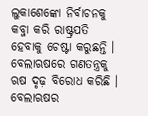ଲୁକାଶେଙ୍କୋ ନିର୍ବାଚନକୁ କବ୍ଜା କରି ରାଷ୍ଟ୍ରପତି ହେବାକୁ ଚେଷ୍ଟା କରୁଛନ୍ତି । ବେଲାଋଷରେ ଗଣତନ୍ତ୍ରକୁ ଋଷ ଦୃଢ଼ ବିରୋଧ କରିଛି । ବେଲାଋଷର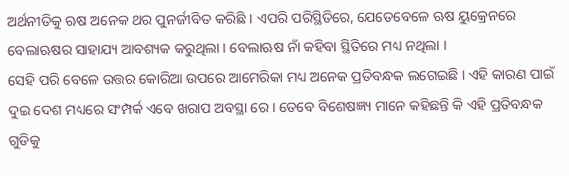ଅର୍ଥନୀତିକୁ ଋଷ ଅନେକ ଥର ପୁନର୍ଜୀବିତ କରିଛି । ଏପରି ପରିସ୍ଥିତିରେ, ଯେତେବେଳେ ଋଷ ୟୁକ୍ରେନରେ ବେଲାଋଷର ସାହାଯ୍ୟ ଆବଶ୍ୟକ କରୁଥିଲା । ବେଲାଋଷ ନାଁ କହିବା ସ୍ଥିତିରେ ମଧ୍ୟ ନଥିଲା ।
ସେହି ପରି ବେଳେ ଉତ୍ତର କୋରିଆ ଉପରେ ଆମେରିକା ମଧ୍ୟ ଅନେକ ପ୍ରତିବନ୍ଧକ ଲଗେଇଛି । ଏହି କାରଣ ପାଇଁ ଦୁଇ ଦେଶ ମଧ୍ୟରେ ସଂମ୍ପର୍କ ଏବେ ଖରାପ ଅବସ୍ଥା ରେ । ତେବେ ବିଶେଷଜ୍ଞ୍ୟ ମାନେ କହିଛନ୍ତି କି ଏହି ପ୍ରତିବନ୍ଧକ ଗୁଡିକୁ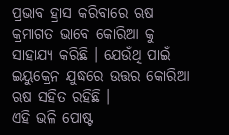ପ୍ରଭାବ ହ୍ରାସ କରିବାରେ ଋଷ କ୍ରମାଗତ ଭାବେ କୋରିଆ କୁ ସାହାଯ୍ୟ କରିଛି । ଯେଉଁଥି ପାଇଁ ଇୟୁକ୍ରେନ ଯୁଦ୍ଧରେ ଉତ୍ତର କୋରିଆ ଋଷ ସହିତ ରହିଛି ।
ଏହି ଭଳି ପୋଷ୍ଟ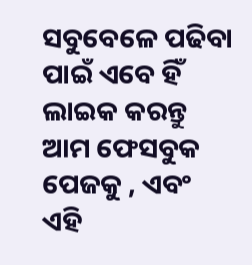ସବୁବେଳେ ପଢିବା ପାଇଁ ଏବେ ହିଁ ଲାଇକ କରନ୍ତୁ ଆମ ଫେସବୁକ ପେଜକୁ , ଏବଂ ଏହି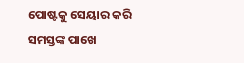ପୋଷ୍ଟକୁ ସେୟାର କରି ସମସ୍ତଙ୍କ ପାଖେ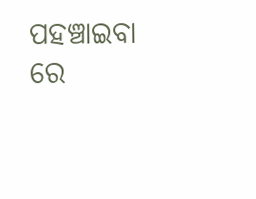ପହଞ୍ଚାଇବା ରେ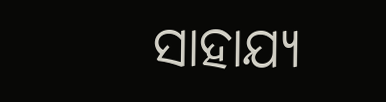ସାହାଯ୍ୟ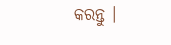କରନ୍ତୁ ।